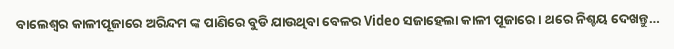ବାଲେଶ୍ୱର କାଳୀପୂଜାରେ ଅରିନ୍ଦମ ଙ୍କ ପାଣିରେ ବୁଡି ଯାଉଥିବା ବେଳର Video ସଜାହେଲା କାଳୀ ପୂଜାରେ । ଥରେ ନିଶ୍ଚୟ ଦେଖନ୍ତୁ…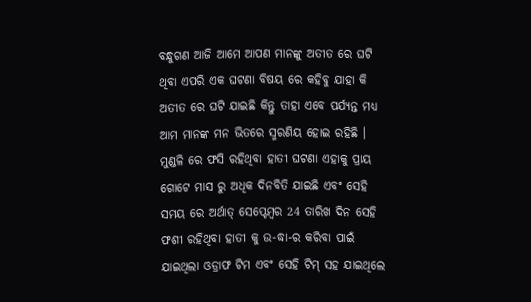ବନ୍ଧୁଗଣ ଆଜି ଆମେ ଆପଣ ମାନଙ୍କୁ ଅତୀତ ରେ ଘଟି ଥିବା ଏପରି ଏକ ଘଟଣା ବିଷୟ ରେ କହିବୁ ଯାହା କି ଅତୀତ ରେ ଘଟି ଯାଇଛି କିନ୍ତୁ ତାହା ଏବେ ପର୍ଯ୍ୟନ୍ତ ମଧ୍ୟ ଆମ ମାନଙ୍କ ମନ ଭିତରେ ସ୍ମରଣିୟ ହୋଇ ରହିଛି । ମୁଣ୍ଡଳି ରେ ଫସି ରହିଥିବା ହାତୀ ଘଟଣା ଏହାକୁ ପ୍ରାୟ ଗୋଟେ ମାସ ରୁ ଅଧିକ ଦିନବିତି ଯାଇଛି ଏବଂ ସେହି ସମୟ ରେ ଅର୍ଥାତ୍ ସେପ୍ଟେମ୍ବର 24 ତାରିଖ ଦିନ ସେହି ଫଶୀ ରହିଥିବା ହାତୀ କୁ ଉ-ଦ୍ଧା-ର କରିବା ପାଇଁ ଯାଇଥିଲା ଓଡ୍ରାଫ ଟିମ ଏବଂ ସେହି ଟିମ୍ ସହ ଯାଇଥିଲେ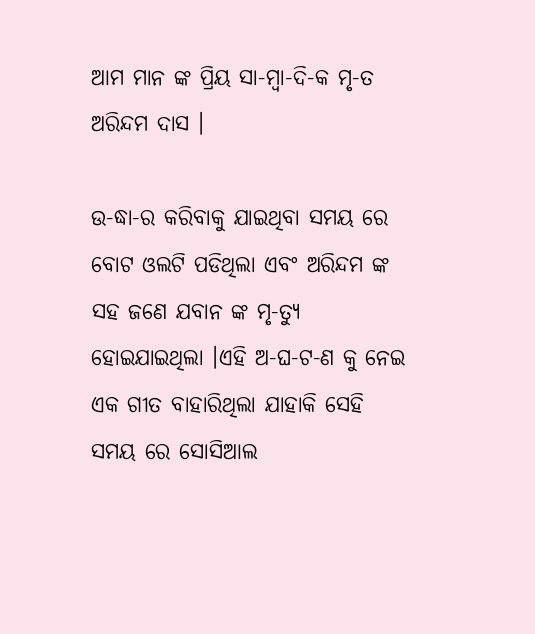ଆମ ମାନ ଙ୍କ ପ୍ରିୟ ସା-ମ୍ବା-ଦି-କ ମୃ-ତ ଅରିନ୍ଦମ ଦାସ ।

ଉ-ଦ୍ଧା-ର କରିବାକୁ ଯାଇଥିବା ସମୟ ରେ ବୋଟ ଓଲଟି ପଡିଥିଲା ଏବଂ ଅରିନ୍ଦମ ଙ୍କ ସହ ଜଣେ ଯବାନ ଙ୍କ ମୃ-ତ୍ୟୁ ହୋଇଯାଇଥିଲା ।ଏହି ଅ-ଘ-ଟ-ଣ କୁ ନେଇ ଏକ ଗୀତ ବାହାରିଥିଲା ଯାହାକି ସେହି ସମୟ ରେ ସୋସିଆଲ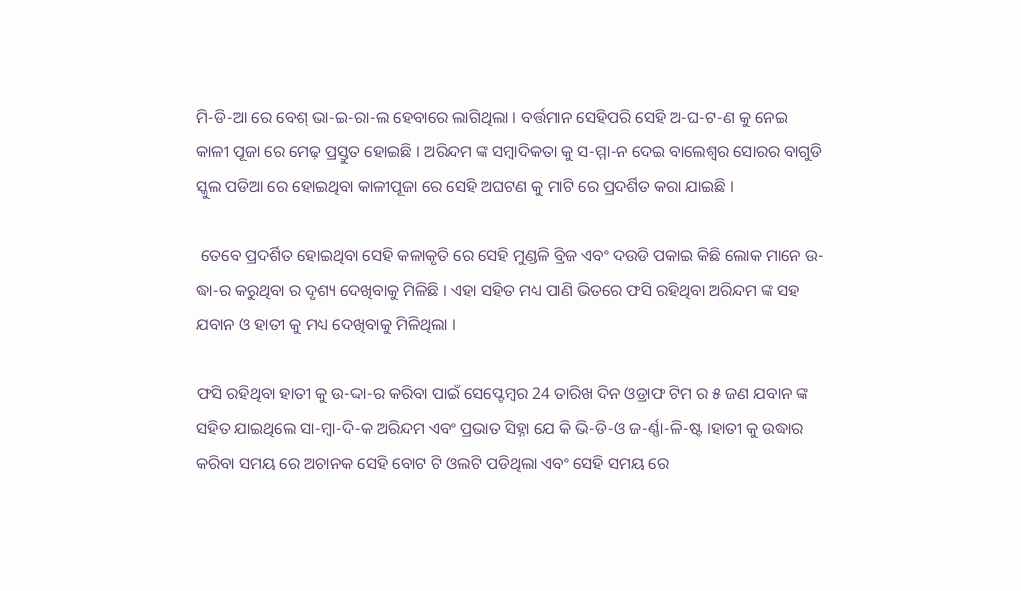ମି-ଡି-ଆ ରେ ବେଶ୍ ଭା-ଇ-ରା-ଲ ହେବାରେ ଲାଗିଥିଲା । ବର୍ତ୍ତମାନ ସେହିପରି ସେହି ଅ-ଘ-ଟ-ଣ କୁ ନେଇ କାଳୀ ପୂଜା ରେ ମେଢ଼ ପ୍ରସ୍ତୁତ ହୋଇଛି । ଅରିନ୍ଦମ ଙ୍କ ସମ୍ବାଦିକତା କୁ ସ-ମ୍ମା-ନ ଦେଇ ବାଲେଶ୍ଵର ସୋରର ବାଗୁଡି ସ୍କୁଲ ପଡିଆ ରେ ହୋଇଥିବା କାଳୀପୂଜା ରେ ସେହି ଅଘଟଣ କୁ ମାଟି ରେ ପ୍ରଦର୍ଶିତ କରା ଯାଇଛି ।

 ତେବେ ପ୍ରଦର୍ଶିତ ହୋଇଥିବା ସେହି କଳାକୃତି ରେ ସେହି ମୁଣ୍ଡଳି ବ୍ରିଜ ଏବଂ ଦଉଡି ପକାଇ କିଛି ଲୋକ ମାନେ ଉ-ଦ୍ଧା-ର କରୁଥିବା ର ଦୃଶ୍ୟ ଦେଖିବାକୁ ମିଳିଛି । ଏହା ସହିତ ମଧ୍ୟ ପାଣି ଭିତରେ ଫସି ରହିଥିବା ଅରିନ୍ଦମ ଙ୍କ ସହ  ଯବାନ ଓ ହାତୀ କୁ ମଧ୍ୟ ଦେଖିବାକୁ ମିଳିଥିଲା ।

ଫସି ରହିଥିବା ହାତୀ କୁ ଉ-ଦ୍ଦା-ର କରିବା ପାଇଁ ସେପ୍ଟେମ୍ବର 24 ତାରିଖ ଦିନ ଓଡ୍ରାଫ ଟିମ ର ୫ ଜଣ ଯବାନ ଙ୍କ ସହିତ ଯାଇଥିଲେ ସା-ମ୍ବା-ଦି-କ ଅରିନ୍ଦମ ଏବଂ ପ୍ରଭାତ ସିହ୍ନା ଯେ କି ଭି-ଡି-ଓ ଜ-ର୍ଣ୍ଣା-ଳି-ଷ୍ଟ ।ହାତୀ କୁ ଉଦ୍ଧାର କରିବା ସମୟ ରେ ଅଚାନକ ସେହି ବୋଟ ଟି ଓଲଟି ପଡିଥିଲା ଏବଂ ସେହି ସମୟ ରେ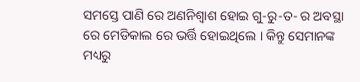ସମସ୍ତେ ପାଣି ରେ ଅଣନିଶ୍ବାଶ ହୋଇ ଗୁ-ରୁ-ତ- ର ଅବସ୍ଥା ରେ ମେଡିକାଲ ରେ ଭର୍ତ୍ତି ହୋଇଥିଲେ । କିନ୍ତୁ ସେମାନଙ୍କ ମଧ୍ୟରୁ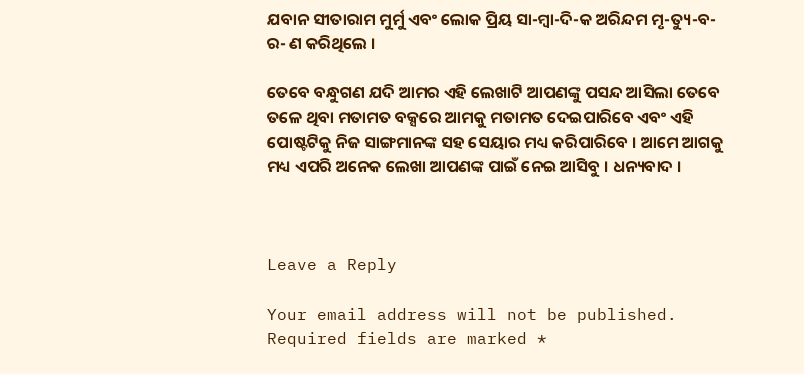ଯବାନ ସୀତାରାମ ମୁର୍ମୁ ଏବଂ ଲୋକ ପ୍ରିୟ ସା-ମ୍ବା-ଦି-କ ଅରିନ୍ଦମ ମୃ-ତ୍ୟୁ-ବ-ର- ଣ କରିଥିଲେ ।

ତେବେ ବନ୍ଧୁଗଣ ଯଦି ଆମର ଏହି ଲେଖାଟି ଆପଣଙ୍କୁ ପସନ୍ଦ ଆସିଲା ତେବେ ତଳେ ଥିବା ମତାମତ ବକ୍ସରେ ଆମକୁ ମତାମତ ଦେଇପାରିବେ ଏବଂ ଏହି ପୋଷ୍ଟଟିକୁ ନିଜ ସାଙ୍ଗମାନଙ୍କ ସହ ସେୟାର ମଧ୍ୟ କରିପାରିବେ । ଆମେ ଆଗକୁ ମଧ୍ୟ ଏପରି ଅନେକ ଲେଖା ଆପଣଙ୍କ ପାଇଁ ନେଇ ଆସିବୁ । ଧନ୍ୟବାଦ ।



Leave a Reply

Your email address will not be published. Required fields are marked *